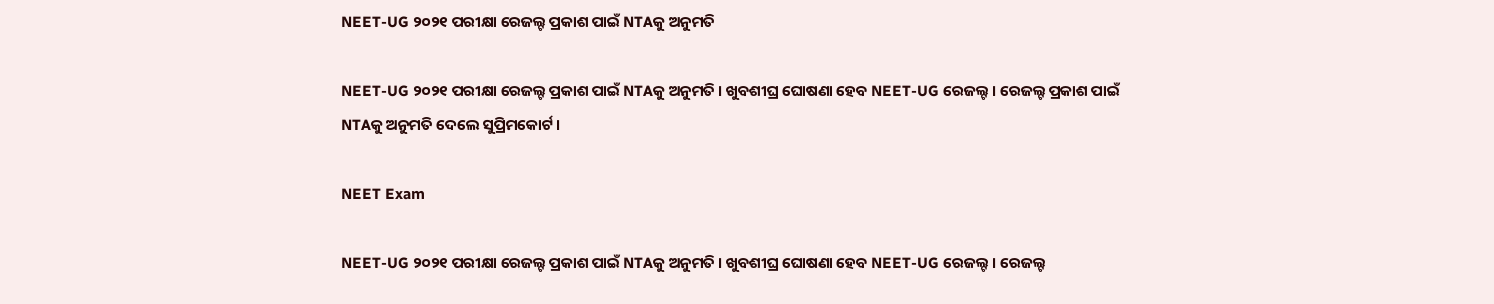NEET-UG ୨୦୨୧ ପରୀକ୍ଷା ରେଜଲ୍ଟ ପ୍ରକାଶ ପାଇଁ NTAକୁ ଅନୁମତି

NEET-UG ୨୦୨୧ ପରୀକ୍ଷା ରେଜଲ୍ଟ ପ୍ରକାଶ ପାଇଁ NTAକୁ ଅନୁମତି । ଖୁବଶୀଘ୍ର ଘୋଷଣା ହେବ NEET-UG ରେଜଲ୍ଟ । ରେଜଲ୍ଟ ପ୍ରକାଶ ପାଇଁ NTAକୁ ଅନୁମତି ଦେଲେ ସୁପ୍ରିମକୋର୍ଟ ।

NEET Exam

NEET-UG ୨୦୨୧ ପରୀକ୍ଷା ରେଜଲ୍ଟ ପ୍ରକାଶ ପାଇଁ NTAକୁ ଅନୁମତି । ଖୁବଶୀଘ୍ର ଘୋଷଣା ହେବ NEET-UG ରେଜଲ୍ଟ । ରେଜଲ୍ଟ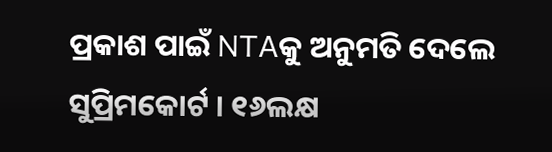ପ୍ରକାଶ ପାଇଁ NTAକୁ ଅନୁମତି ଦେଲେ ସୁପ୍ରିମକୋର୍ଟ । ୧୬ଲକ୍ଷ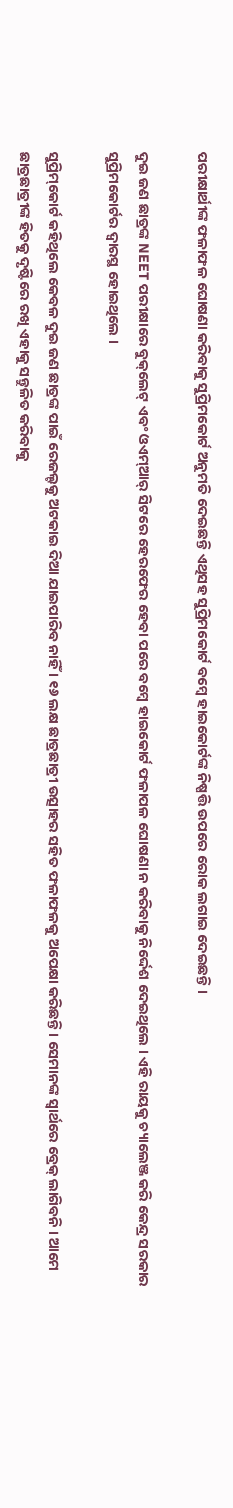ପରୀକ୍ଷାର୍ଥୀଙ୍କ ଫଳାଫଳ ଘୋଷଣା କରିବାକୁ ସୁପ୍ରିମକୋର୍ଟ ଅନୁମତି ଦେଇଛନ୍ତି ଏଥିସହ ସୁପ୍ରିମକୋର୍ଟ ବମ୍ବେ ହାଇକୋର୍ଟଙ୍କ ନିଷ୍ପତ୍ତି ଉପରେ ରୋକ ଲଗାଇ ଦେଇଛନ୍ତି ।

ଦୁଇ ଜଣ ଛାତ୍ରଙ୍କ NEET ପରୀକ୍ଷାରେ ବୁକ୍‌ଲେଟ୍ ଏବଂ ଓଏମ୍ଆର୍ ସିଟରେ ହେରଫେର ହେବା ପରେ ବମ୍ବେ ହାଇକୋର୍ଟ ଫଳାପଳ ଘୋଷଣା ନ କରିବାକୁ ନିର୍ଦ୍ଦେଶ ଦେଇଥିଲେ । ଏହି ରାୟକୁ ଚ୍ୟାଲେଞ୍ଜ କରି କେନ୍ଦ୍ର ସରକାର ସୁପ୍ରିମକୋର୍ଟର ଦ୍ୱାରସ୍ଥ ହୋଇଥିଲେ ।

ସୁପ୍ରିମ୍‌କୋର୍ଟ କହିଥିଲେ କେବଳ ଦୁଇ ଜଣ ଛାତ୍ରଙ୍କ ପାଇଁ ରେଜଲ୍ଟକୁ ଅଟକାଇ ଦିଆ ଯାଇପାରିବ ନାହିଁ । ୧୬ ଲକ୍ଷ ଛାତ୍ରଛାତ୍ରୀ ଉତ୍ସାହର ସହିତ ଫଳାଫଳକୁ ଅପେକ୍ଷା କରିଛନ୍ତି । ସେମାନଙ୍କ ସ୍ୱାର୍ଥରେ ବ୍ରେକ୍ ଲାଗିବନି । ଆମେ ଛାତ୍ରଛାତ୍ରୀଙ୍କ ହିତକୁ ଦୃଷ୍ଟିରେ ରଖି ଏହାକୁ ସନ୍ତୁଳିତ କରିବାକୁ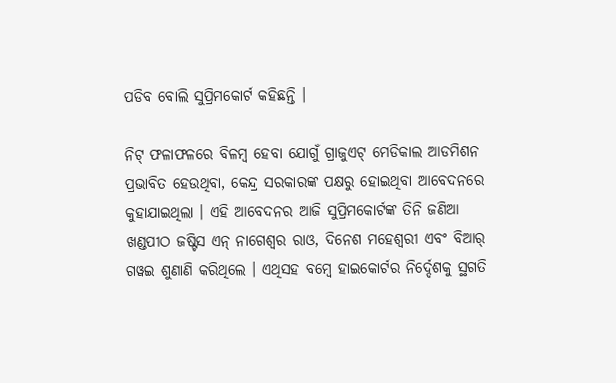ପଡିବ ବୋଲି ସୁପ୍ରିମକୋର୍ଟ କହିଛନ୍ତି ।

ନିଟ୍‌ ଫଳାଫଳରେ ବିଳମ୍ବ ହେବା ଯୋଗୁଁ ଗ୍ରାଜୁଏଟ୍‌ ମେଡିକାଲ ଆଡମିଶନ ପ୍ରଭାବିତ ହେଉଥିବା, କେନ୍ଦ୍ର ସରକାରଙ୍କ ପକ୍ଷରୁ ହୋଇଥିବା ଆବେଦନରେ କୁହାଯାଇଥିଲା । ଏହି ଆବେଦନର ଆଜି ସୁପ୍ରିମକୋର୍ଟଙ୍କ ତିନି ଜଣିଆ ଖଣ୍ଡପୀଠ ଜଷ୍ଟିସ ଏନ୍‌ ନାଗେଶ୍ୱର ରାଓ, ଦିନେଶ ମହେଶ୍ୱରୀ ଏବଂ ବିଆର୍‌ ଗୱଇ ଶୁଣାଣି କରିଥିଲେ । ଏଥିସହ ବମ୍ବେ ହାଇକୋର୍ଟର ନିର୍ଦ୍ଦେଶକୁ ସ୍ଥଗତି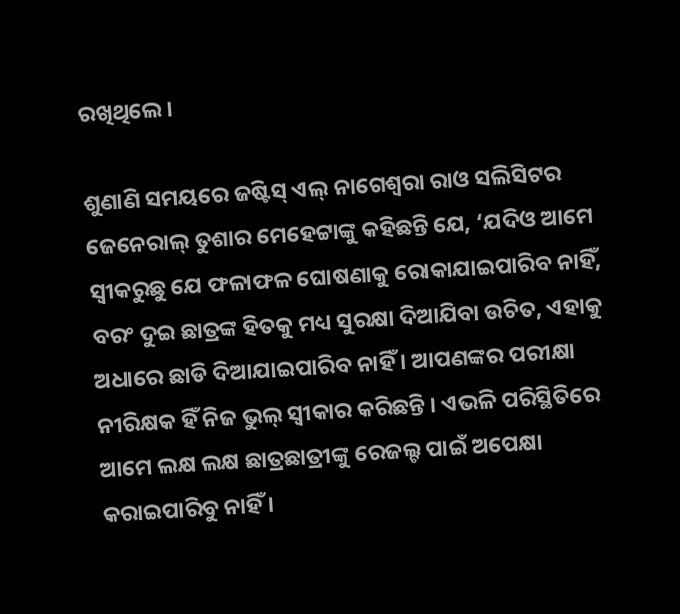ରଖିଥିଲେ ।

ଶୁଣାଣି ସମୟରେ ଜଷ୍ଟିସ୍ ଏଲ୍ ନାଗେଶ୍ୱରା ରାଓ ସଲିସିଟର ଜେନେରାଲ୍ ତୁଶାର ମେହେଟ୍ଟାଙ୍କୁ କହିଛନ୍ତି ଯେ, ‘ଯଦିଓ ଆମେ ସ୍ୱୀକରୁଛୁ ଯେ ଫଳାଫଳ ଘୋଷଣାକୁ ରୋକାଯାଇପାରିବ ନାହିଁ, ବରଂ ଦୁଇ ଛାତ୍ରଙ୍କ ହିତକୁ ମଧ୍ୟ ସୁରକ୍ଷା ଦିଆଯିବା ଉଚିତ, ଏହାକୁ ଅଧାରେ ଛାଡି ଦିଆଯାଇପାରିବ ନାହିଁ । ଆପଣଙ୍କର ପରୀକ୍ଷା ନୀରିକ୍ଷକ ହିଁ ନିଜ ଭୁଲ୍ ସ୍ୱୀକାର କରିଛନ୍ତି । ଏଭଳି ପରିସ୍ଥିତିରେ ଆମେ ଲକ୍ଷ ଲକ୍ଷ ଛାତ୍ରଛାତ୍ରୀଙ୍କୁ ରେଜଲ୍ଟ ପାଇଁ ଅପେକ୍ଷା କରାଇପାରିବୁ ନାହିଁ ।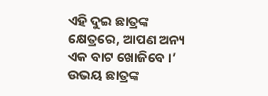ଏହି ଦୁଇ ଛାତ୍ରଙ୍କ କ୍ଷେତ୍ରରେ, ଆପଣ ଅନ୍ୟ ଏକ ବାଟ ଖୋଜିବେ ।’ ଉଭୟ ଛାତ୍ରଙ୍କ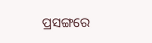ପ୍ରସଙ୍ଗରେ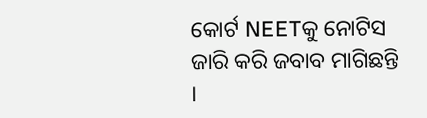କୋର୍ଟ NEETକୁ ନୋଟିସ ଜାରି କରି ଜବାବ ମାଗିଛନ୍ତି ।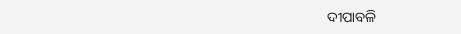ଦୀପାବଳି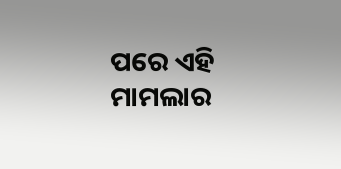ପରେ ଏହି ମାମଲାର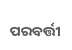ପରବର୍ତ୍ତୀ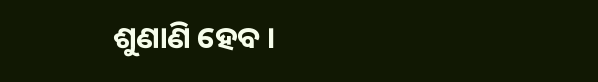ଶୁଣାଣି ହେବ ।